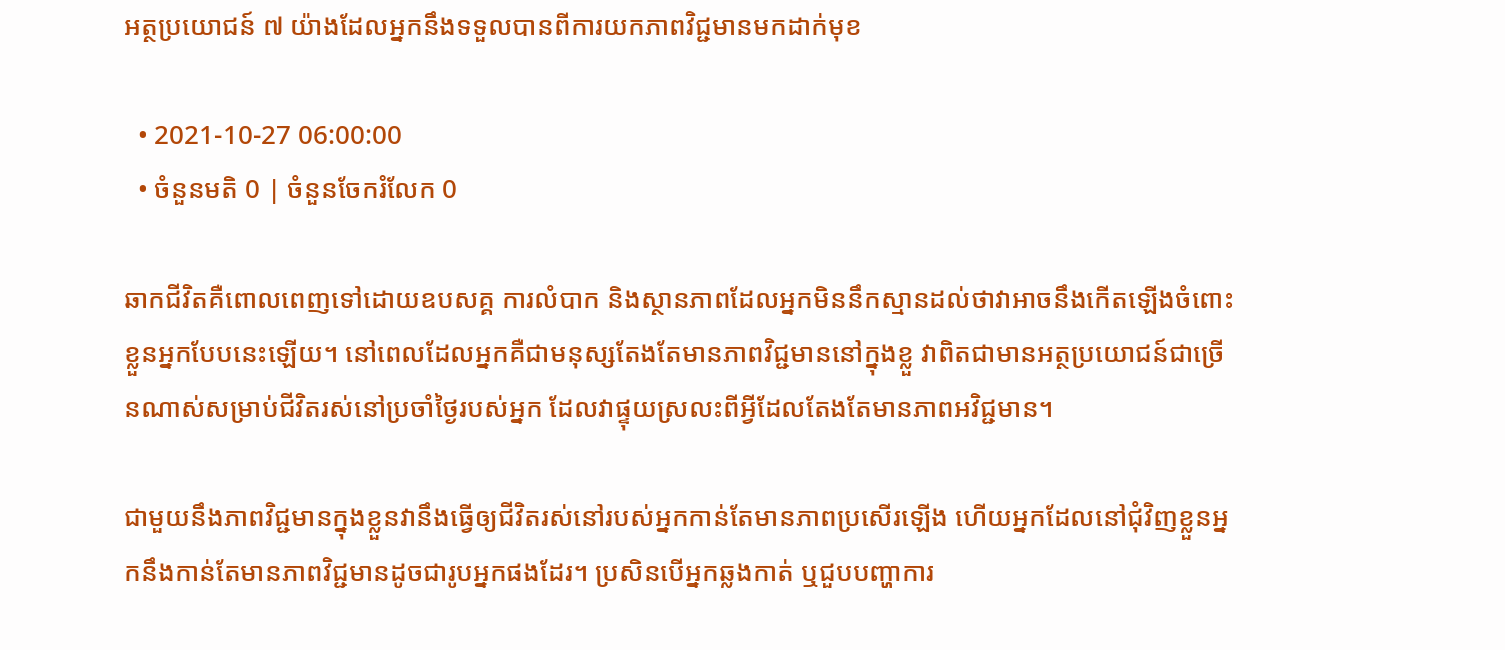អត្ថប្រយោជន៍ ៧ យ៉ាងដែលអ្នកនឹងទទួលបានពីការយកភាពវិជ្ជមានមកដាក់មុខ

  • 2021-10-27 06:00:00
  • ចំនួនមតិ 0 | ចំនួនចែករំលែក 0

ឆាកជីវិតគឺពោលពេញទៅដោយឧបសគ្គ ការលំបាក និងស្ថានភាពដែលអ្នកមិននឹកស្មានដល់ថាវាអាចនឹងកើតឡើងចំពោះខ្លួនអ្នកបែបនេះឡើយ។ នៅពេលដែលអ្នកគឺជាមនុស្សតែងតែមានភាពវិជ្ជមាននៅក្នុងខ្លួ វាពិតជាមានអត្ថប្រយោជន៍ជាច្រើនណាស់សម្រាប់ជីវិតរស់នៅប្រចាំថ្ងៃរបស់អ្នក ដែលវាផ្ទុយស្រលះពីអ្វីដែលតែងតែមានភាពអវិជ្ជមាន។

ជាមួយនឹងភាពវិជ្ជមានក្នុងខ្លួនវានឹងធ្វើឲ្យជីវិតរស់នៅរបស់អ្នកកាន់តែមានភាពប្រសើរឡើង ហើយអ្នកដែលនៅជុំវិញខ្លួនអ្នកនឹងកាន់តែមានភាពវិជ្ជមានដូចជារូបអ្នកផងដែរ។ ប្រសិនបើអ្នកឆ្លងកាត់ ឬជួបបញ្ហាការ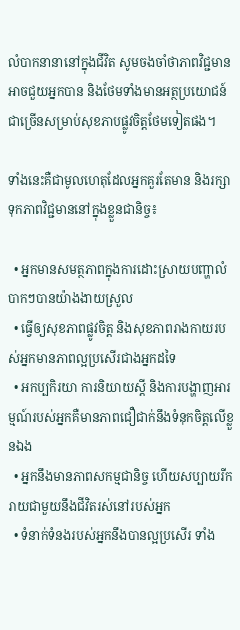លំបាកនានានៅក្នុងជីវិត សូមចងចាំថាភាពវិជ្ជមានអាចជួយអ្នកបាន និងថែមទាំងមានអត្ថប្រយោជន៍ជាច្រើនសម្រាប់សុខភាបផ្លូវចិត្តថែមទៀតផង។

ទាំងនេះគឺជាមូលហេតុដែលអ្នកគួរតែមាន និងរក្សាទុកភាពវិជ្ជមាននៅក្នុងខ្លួនជានិច្ច៖

  • អ្នកមានសមត្ថភាពក្នុងការដោះស្រាយបញ្ហាលំបាកៗបានយ៉ាងងាយស្រួល
  • ធ្វើឲ្យសុខភាពផ្លូវចិត្ត និងសុខភាពរាងកាយរបស់អ្នកមានភាពល្អប្រសើរជាងអ្នកដទៃ
  • អកប្បកិរយា ការនិយាយស្តី និងការបង្ហាញអារម្មណ៍របស់អ្នកគឺមានភាពជឿជាក់នឹងទំនុកចិត្តលើខ្លួនឯង
  • អ្នកនឹងមានភាពសកម្មជានិច្ច ហើយសប្បាយរីករាយជាមួយនឹងជីវិតរស់នៅរបស់អ្នក
  • ទំនាក់ទំនងរបស់អ្នកនឹងបានល្អប្រសើរ ទាំង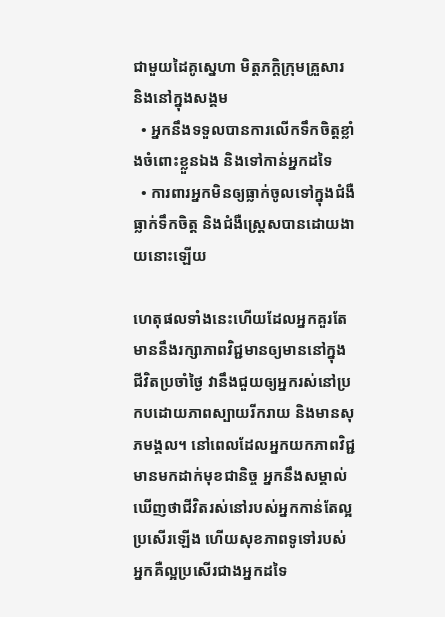ជាមួយដៃគូស្នេហា មិត្តភក្ដិក្រុមគ្រួសារ និងនៅក្នុងសង្គម
  • អ្នកនឹងទទួលបានការលើកទឹកចិត្តខ្លាំងចំពោះខ្លួនឯង និងទៅកាន់អ្នកដទៃ
  • ការពារអ្នកមិនឲ្យធ្លាក់ចូលទៅក្នុងជំងឺធ្លាក់ទឹកចិត្ត និងជំងឺស្ត្រេសបានដោយងាយនោះឡើយ

ហេតុផលទាំងនេះហើយដែលអ្នកគួរតែមាននឹងរក្សាភាពវិជ្ជមានឲ្យមាននៅក្នុងជីវិតប្រចាំថ្ងៃ វានឹងជួយឲ្យអ្នករស់នៅប្រកបដោយភាពស្បាយរីករាយ និងមានសុភមង្គល។ នៅពេលដែលអ្នកយកភាពវិជ្ជមានមកដាក់មុខជានិច្ច អ្នកនឹងសម្គាល់ឃើញថាជីវិតរស់នៅរបស់អ្នកកាន់តែល្អប្រសើរឡើង ហើយសុខភាពទូទៅរបស់អ្នកគឺល្អប្រសើរជាងអ្នកដទៃ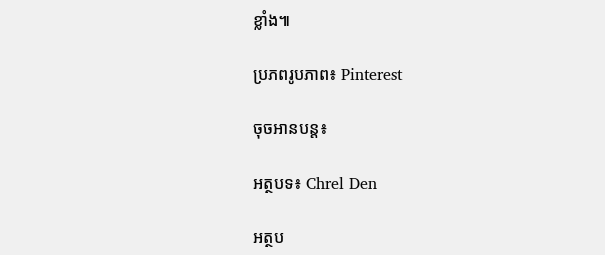ខ្លាំង៕

ប្រភពរូបភាព៖ Pinterest

ចុចអានបន្ត៖

អត្ថបទ៖ Chrel Den

អត្ថប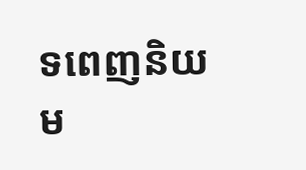ទពេញនិយម